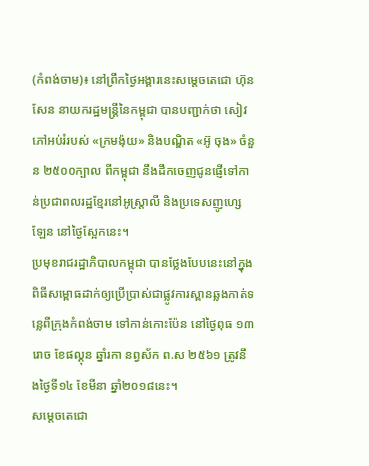(កំពង់ចាម)៖ នៅព្រឹកថ្ងៃអង្គារនេះសម្តេចតេជោ ហ៊ុន សែន នាយករដ្ឋមន្រ្តីនៃកម្ពុជា បានបញ្ជាក់ថា សៀវភៅអប់រំរបស់ «ក្រមង៉ុយ» និងបណ្ឌិត «អ៊ូ ចុង» ចំនួន ២៥០០ក្បាល ពីកម្ពុជា នឹងដឹកចេញជូនផ្ញើទៅកាន់ប្រជាពលរដ្ឋខ្មែរនៅអូស្ត្រាលី និងប្រទេសញូហ្សេឡែន នៅថ្ងៃស្អែកនេះ។
ប្រមុខរាជរដ្ឋាភិបាលកម្ពុជា បានថ្លែងបែបនេះនៅក្នុងពិធីសម្ពោធដាក់ឲ្យប្រើប្រាស់ជាផ្លូវការស្ពានឆ្លងកាត់ទន្លេពីក្រុងកំពង់ចាម ទៅកាន់កោះប៉ែន នៅថ្ងៃពុធ ១៣រោច ខែផល្គុន ឆ្នាំរកា នព្វស័ក ព.ស ២៥៦១ ត្រូវនឹងថ្ងៃទី១៤ ខែមីនា ឆ្នាំ២០១៨នេះ។
សម្តេចតេជោ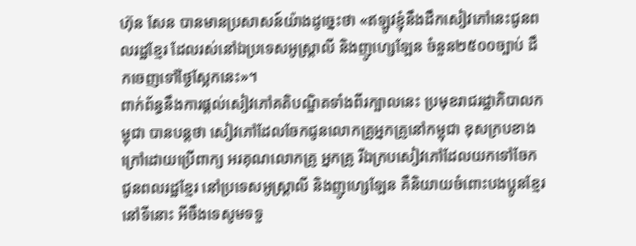ហ៊ុន សែន បានមានប្រសាសន៍យ៉ាងដូច្នេះថា «ឥឡូវខ្ញុំនឹងដឹកសៀវភៅនេះជូនពលរដ្ឋខ្មែរ ដែលរស់នៅឯប្រទេសអូស្ត្រាលី និងញូហ្សេឡែន ចំនួន២៥០០ច្បាប់ ដឹកចេញទៅថ្ងៃស្អែកនេះ»។
ពាក់ព័ន្ធនឹងការផ្តល់សៀវភៅគតិបណ្ឌិតទាំងពីរក្បាលនេះ ប្រមុខរាជរដ្ឋាភិបាលកម្ពុជា បានបន្តថា សៀវភៅដែលចែកជូនលោកគ្រូអ្នកគ្រូនៅកម្ពុជា ខុសក្របខាងក្រៅដោយប្រើពាក្យ អរគុណលោកគ្រូ អ្នកគ្រូ រីឯក្របសៀវភៅដែលយកទៅចែកជូនពលរដ្ឋខ្មែរ នៅប្រទេសអូស្ត្រាលី និងញូហ្សេឡែន គឺនិយាយចំពោះបងប្អូនខ្មែរនៅទីនោះ អីចឹងទេសូមទទួ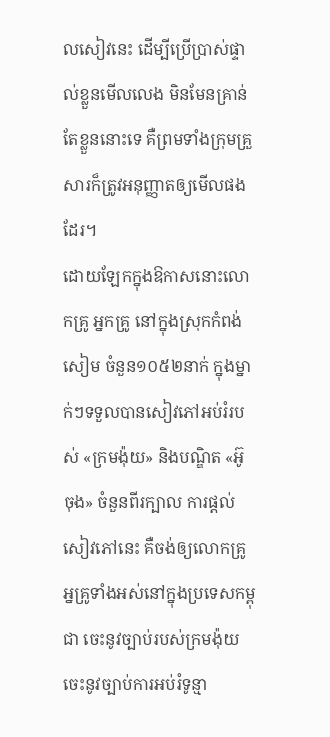លសៀវនេះ ដើម្បីប្រើប្រាស់ផ្ទាល់ខ្លួនមើលលេង មិនមែនគ្រាន់តែខ្លួននោះទេ គឺព្រមទាំងក្រុមគ្រួសារក៏ត្រូវអនុញ្ញាតឲ្យមើលផងដែរ។
ដោយឡែកក្នុងឱកាសនោះលោកគ្រូ អ្នកគ្រូ នៅក្នុងស្រុកកំពង់សៀម ចំនួន១០៥២នាក់ ក្នុងម្នាក់ៗទទួលបានសៀវភៅអប់រំរបស់ «ក្រមង៉ុយ» និងបណ្ឌិត «អ៊ូ ចុង» ចំនួនពីរក្បាល ការផ្តល់សៀវភៅនេះ គឺចង់ឲ្យលោកគ្រូ អ្នគ្រូទាំងអស់នៅក្នុងប្រទេសកម្ពុជា ចេះនូវច្បាប់របស់ក្រមង៉ុយ ចេះនូវច្បាប់ការអប់រំទូន្មា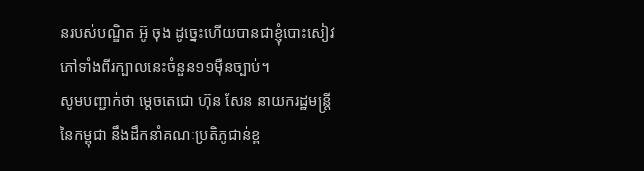នរបស់បណ្ឌិត អ៊ូ ចុង ដូច្នេះហើយបានជាខ្ញុំបោះសៀវភៅទាំងពីរក្បាលនេះចំនួន១១ម៉ឺនច្បាប់។
សូមបញ្ជាក់ថា ម្តេចតេជោ ហ៊ុន សែន នាយករដ្ឋមន្រ្តីនៃកម្ពុជា នឹងដឹកនាំគណៈប្រតិភូជាន់ខ្ព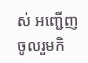ស់ អញ្ជើញចូលរួមកិ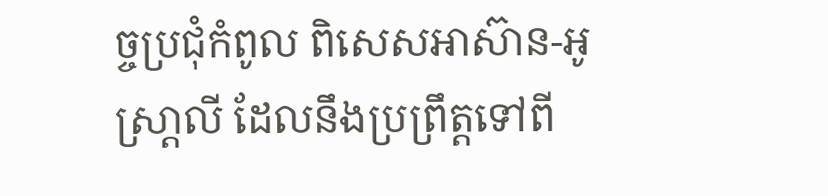ច្ចប្រជុំកំពូល ពិសេសអាស៊ាន-អូស្រា្តលី ដែលនឹងប្រព្រឹត្តទៅពី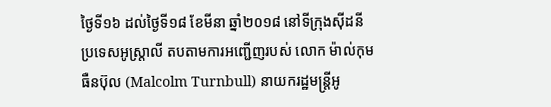ថ្ងៃទី១៦ ដល់ថ្ងៃទី១៨ ខែមីនា ឆ្នាំ២០១៨ នៅទីក្រុងស៊ីដនី ប្រទេសអូស្រ្តាលី តបតាមការអញ្ជើញរបស់ លោក ម៉ាល់កុម ធឺនប៊ុល (Malcolm Turnbull) នាយករដ្ឋមន្រ្តីអូ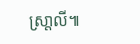ស្រា្តលី៕